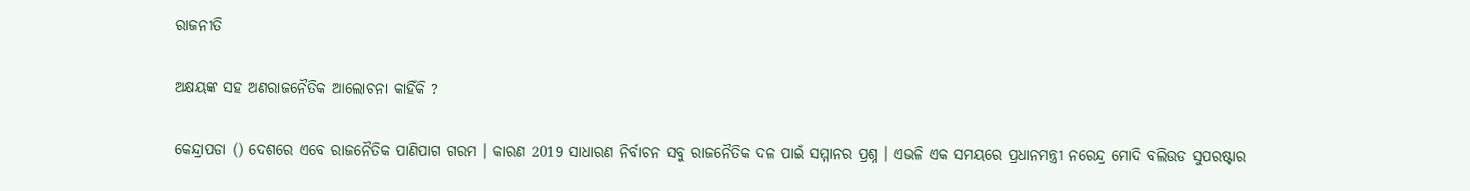ରାଜନୀତି

ଅକ୍ଷୟଙ୍କ ସହ ଅଣରାଜନୈତିକ ଆଲୋଚନା କାହିଁକି ?

କେନ୍ଦ୍ରାପଡା () ଦେଶରେ ଏବେ ରାଜନୈତିକ ପାଣିପାଗ ଗରମ । କାରଣ 2019 ସାଧାରଣ ନିର୍ବାଚନ ସବୁ ରାଜନୈତିକ ଦଳ ପାଇଁ ସମ୍ମାନର ପ୍ରଶ୍ନ । ଏଭଳି ଏକ ସମୟରେ ପ୍ରଧାନମନ୍ତ୍ରୀ ନରେନ୍ଦ୍ର ମୋଦି ବଲିଉଡ ସୁପରଷ୍ଟାର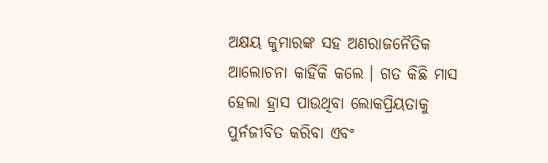ଅକ୍ଷୟ କୁମାରଙ୍କ ସହ ଅଣରାଜନୈତିକ ଆଲୋଚନା କାହିଁକି କଲେ । ଗତ କିଛି ମାସ ହେଲା ହ୍ରାସ ପାଉଥିବା ଲୋକପ୍ରିୟତାକୁ ପୁର୍ନଜୀବିତ କରିବା ଏବଂ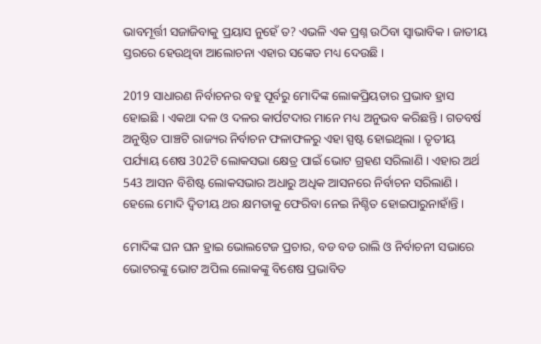ଭାବମୂର୍ତ୍ତୀ ସଜାଜିବାକୁ ପ୍ରୟାସ ନୁହେଁ ତ? ଏଭଳି ଏକ ପ୍ରଶ୍ନ ଉଠିବା ସ୍ବାଭାବିକ । ଜାତୀୟ ସ୍ତରରେ ହେଉଥିବା ଆଲୋଚନା ଏହାର ସଙ୍କେତ ମଧ୍ୟ ଦେଉଛି ।

2019 ସାଧାରଣ ନିର୍ବାଚନର ବହୁ ପୂର୍ବରୁ ମୋଦିଙ୍କ ଲୋକପ୍ରିୟତାର ପ୍ରଭାବ ହ୍ରାସ ହୋଇଛି । ଏକଥା ଦଳ ଓ ଦଳର କାର୍ପଟଦାର ମାନେ ମଧ୍ୟ ଅନୁଭବ କରିଛନ୍ତି । ଗତବର୍ଷ ଅନୁଷ୍ଠିତ ପାଞ୍ଚଟି ରାଜ୍ୟର ନିର୍ବାଚନ ଫଳାଫଳରୁ ଏହା ସ୍ପଷ୍ଟ ହୋଇଥିଲା । ତୃତୀୟ ପର୍ଯ୍ୟାୟ ଶେଷ 302ଟି ଲୋକସଭା କ୍ଷେତ୍ର ପାଇଁ ଭୋଟ ଗ୍ରହଣ ସରିଲାଣି । ଏହାର ଅର୍ଥ 543 ଆସନ ବିଶିଷ୍ଟ ଲୋକସଭାର ଅଧାରୁ ଅଧିକ ଆସନରେ ନିର୍ବାଚନ ସରିଲାଣି । ହେଲେ ମୋଦି ଦ୍ବିତୀୟ ଥର କ୍ଷମତାକୁ ଫେରିବା ନେଇ ନିଶ୍ଚିତ ହୋଇପାରୁନାହାଁନ୍ତି ।

ମୋଦିଙ୍କ ଘନ ଘନ ହ୍ରାଇ ଭୋଲଟେଜ ପ୍ରଚାର, ବଡ ବଡ ରାଲି ଓ ନିର୍ବାଚନୀ ସଭାରେ ଭୋଟରଙ୍କୁ ଭୋଟ ଅପିଲ ଲୋକଙ୍କୁ ବିଶେଷ ପ୍ରଭାବିତ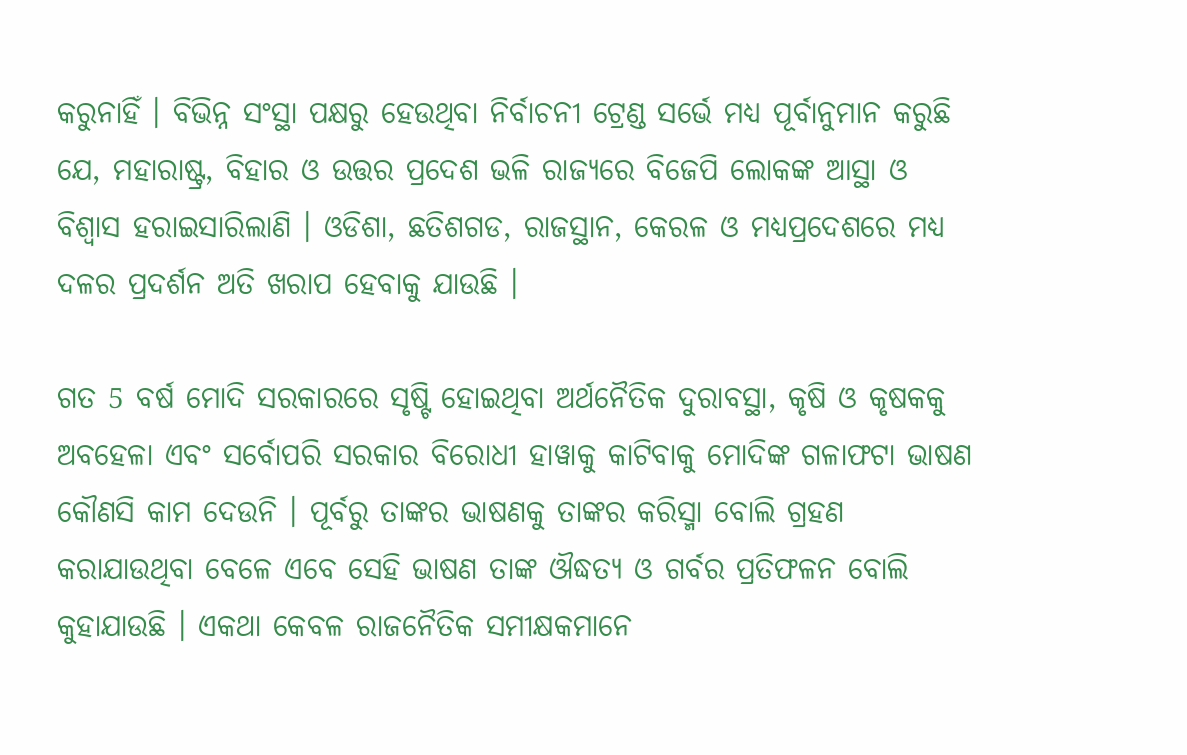କରୁନାହିଁ । ବିଭିନ୍ନ ସଂସ୍ଥା ପକ୍ଷରୁ ହେଉଥିବା ନିର୍ବାଚନୀ ଟ୍ରେଣ୍ଡ ସର୍ଭେ ମଧ୍ୟ ପୂର୍ବାନୁମାନ କରୁଛି ଯେ, ମହାରାଷ୍ଟ୍ର, ବିହାର ଓ ଉତ୍ତର ପ୍ରଦେଶ ଭଳି ରାଜ୍ୟରେ ବିଜେପି ଲୋକଙ୍କ ଆସ୍ଥା ଓ ବିଶ୍ବାସ ହରାଇସାରିଲାଣି । ଓଡିଶା, ଛତିଶଗଡ, ରାଜସ୍ଥାନ, କେରଳ ଓ ମଧ୍ୟପ୍ରଦେଶରେ ମଧ୍ୟ ଦଳର ପ୍ରଦର୍ଶନ ଅତି ଖରାପ ହେବାକୁ ଯାଉଛି ।

ଗତ 5 ବର୍ଷ ମୋଦି ସରକାରରେ ସୃଷ୍ଟି ହୋଇଥିବା ଅର୍ଥନୈତିକ ଦୁରାବସ୍ଥା, କୃଷି ଓ କୃଷକକୁ ଅବହେଳା ଏବଂ ସର୍ବୋପରି ସରକାର ବିରୋଧୀ ହାୱାକୁ କାଟିବାକୁ ମୋଦିଙ୍କ ଗଳାଫଟା ଭାଷଣ କୌଣସି କାମ ଦେଉନି । ପୂର୍ବରୁ ତାଙ୍କର ଭାଷଣକୁ ତାଙ୍କର କରିସ୍ମା ବୋଲି ଗ୍ରହଣ କରାଯାଉଥିବା ବେଳେ ଏବେ ସେହି ଭାଷଣ ତାଙ୍କ ଔଦ୍ଧତ୍ୟ ଓ ଗର୍ବର ପ୍ରତିଫଳନ ବୋଲି କୁହାଯାଉଛି । ଏକଥା କେବଳ ରାଜନୈତିକ ସମୀକ୍ଷକମାନେ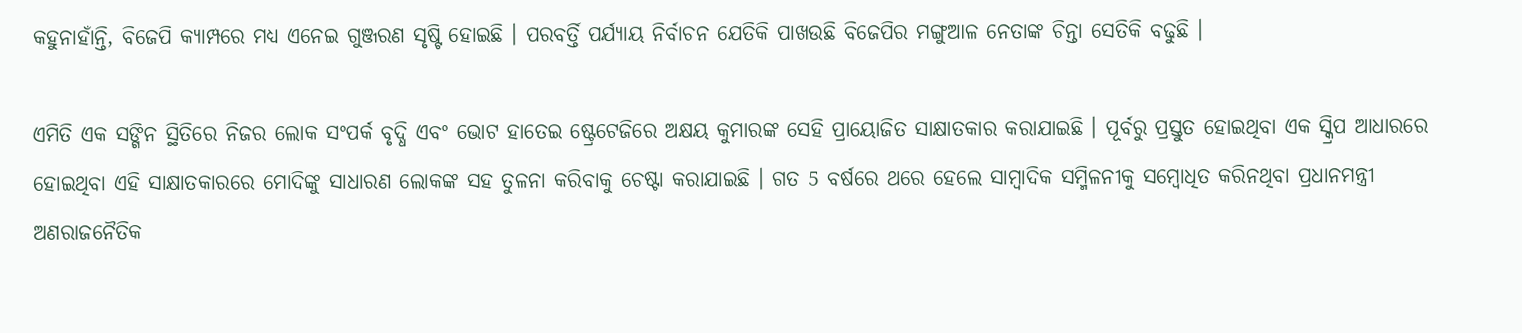କହୁନାହାଁନ୍ତି, ବିଜେପି କ୍ୟାମ୍ପରେ ମଧ୍ୟ ଏନେଇ ଗୁଞ୍ଜରଣ ସୃଷ୍ଟି ହୋଇଛି । ପରବର୍ତ୍ତି ପର୍ଯ୍ୟାୟ ନିର୍ବାଚନ ଯେତିକି ପାଖଉଛି ବିଜେପିର ମଙ୍ଗୁଆଳ ନେତାଙ୍କ ଚିନ୍ତା ସେତିକି ବଢୁଛି ।

ଏମିତି ଏକ ସଙ୍ଗିନ ସ୍ଥିତିରେ ନିଜର ଲୋକ ସଂପର୍କ ବୃଦ୍ଧି ଏବଂ ଭୋଟ ହାତେଇ ଷ୍ଟ୍ରେଟେଜିରେ ଅକ୍ଷୟ କୁମାରଙ୍କ ସେହି ପ୍ରାୟୋଜିତ ସାକ୍ଷାତକାର କରାଯାଇଛି । ପୂର୍ବରୁ ପ୍ରସ୍ତୁତ ହୋଇଥିବା ଏକ ସ୍କ୍ରିପ ଆଧାରରେ ହୋଇଥିବା ଏହି ସାକ୍ଷାତକାରରେ ମୋଦିଙ୍କୁ ସାଧାରଣ ଲୋକଙ୍କ ସହ ତୁଳନା କରିବାକୁ ଚେଷ୍ଟା କରାଯାଇଛି । ଗତ 5 ବର୍ଷରେ ଥରେ ହେଲେ ସାମ୍ବାଦିକ ସମ୍ମିଳନୀକୁ ସମ୍ବୋଧିତ କରିନଥିବା ପ୍ରଧାନମନ୍ତ୍ରୀ ଅଣରାଜନୈତିକ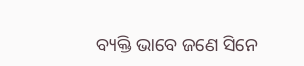ବ୍ୟକ୍ତି ଭାବେ ଜଣେ ସିନେ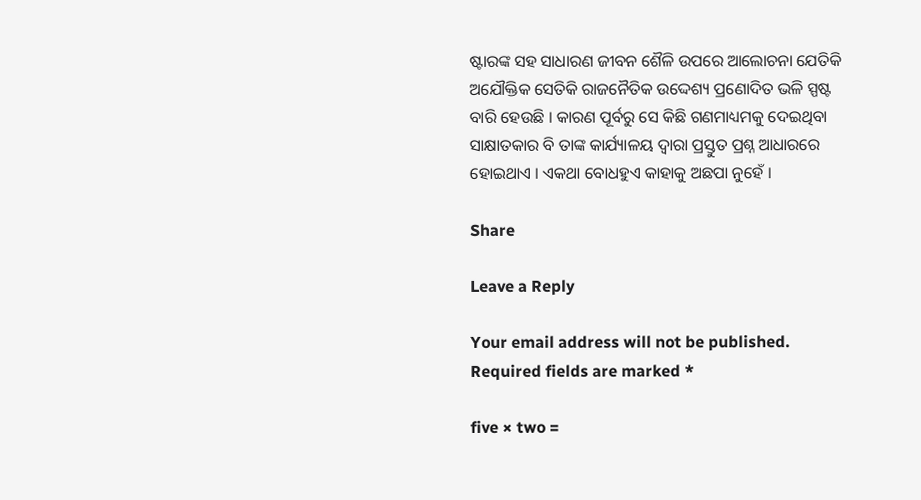ଷ୍ଟାରଙ୍କ ସହ ସାଧାରଣ ଜୀବନ ଶୈଳି ଉପରେ ଆଲୋଚନା ଯେତିକି ଅଯୌକ୍ତିକ ସେତିକି ରାଜନୈତିକ ଉଦ୍ଦେଶ୍ୟ ପ୍ରଣୋଦିତ ଭଳି ସ୍ପଷ୍ଟ ବାରି ହେଉଛି । କାରଣ ପୂର୍ବରୁ ସେ କିଛି ଗଣମାଧ୍ୟମକୁ ଦେଇଥିବା ସାକ୍ଷାତକାର ବି ତାଙ୍କ କାର୍ଯ୍ୟାଳୟ ଦ୍ବାରା ପ୍ରସ୍ତୁତ ପ୍ରଶ୍ନ ଆଧାରରେ ହୋଇଥାଏ । ଏକଥା ବୋଧହୁଏ କାହାକୁ ଅଛପା ନୁହେଁ ।

Share

Leave a Reply

Your email address will not be published. Required fields are marked *

five × two =